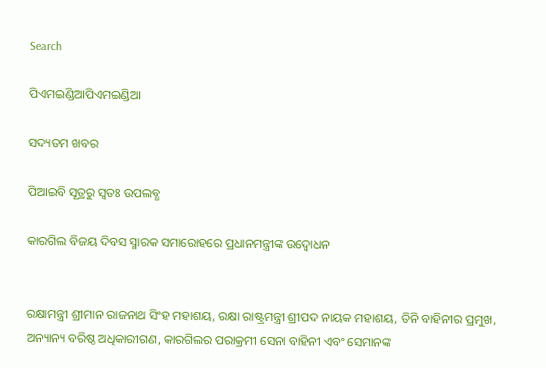Search

ପିଏମଇଣ୍ଡିଆପିଏମଇଣ୍ଡିଆ

ସଦ୍ୟତମ ଖବର

ପିଆଇବି ସୂତ୍ରରୁ ସ୍ବତଃ ଉପଲବ୍ଧ

କାରଗିଲ ବିଜୟ ଦିବସ ସ୍ମାରକ ସମାରୋହରେ ପ୍ରଧାନମନ୍ତ୍ରୀଙ୍କ ଉଦ୍ବୋଧନ


ରକ୍ଷାମନ୍ତ୍ରୀ ଶ୍ରୀମାନ ରାଜନାଥ ସିଂହ ମହାଶୟ, ରକ୍ଷା ରାଷ୍ଟ୍ରମନ୍ତ୍ରୀ ଶ୍ରୀପଦ ନାୟକ ମହାଶୟ, ତିନି ବାହିନୀର ପ୍ରମୁଖ, ଅନ୍ୟାନ୍ୟ ବରିଷ୍ଠ ଅଧିକାରୀଗଣ, କାରଗିଲର ପରାକ୍ରମୀ ସେନା ବାହିନୀ ଏବଂ ସେମାନଙ୍କ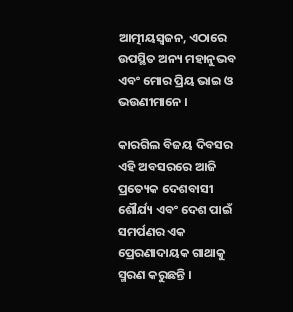ଆତ୍ମୀୟସ୍ୱଜନ, ଏଠାରେ ଉପସ୍ଥିତ ଅନ୍ୟ ମହାନୁଭବ ଏବଂ ମୋର ପ୍ରିୟ ଭାଇ ଓ ଭଉଣୀମାନେ ।

କାରଗିଲ ବିଜୟ ଦିବସର ଏହି ଅବସରରେ ଆଜି ପ୍ରତ୍ୟେକ ଦେଶବାସୀ ଶୌର୍ଯ୍ୟ ଏବଂ ଦେଶ ପାଇଁ ସମର୍ପଣର ଏକ ପ୍ରେରଣାଦାୟକ ଗାଥାକୁ ସ୍ମରଣ କରୁଛନ୍ତି ।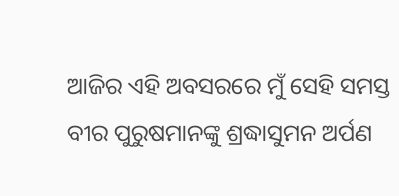ଆଜିର ଏହି ଅବସରରେ ମୁଁ ସେହି ସମସ୍ତ ବୀର ପୁରୁଷମାନଙ୍କୁ ଶ୍ରଦ୍ଧାସୁମନ ଅର୍ପଣ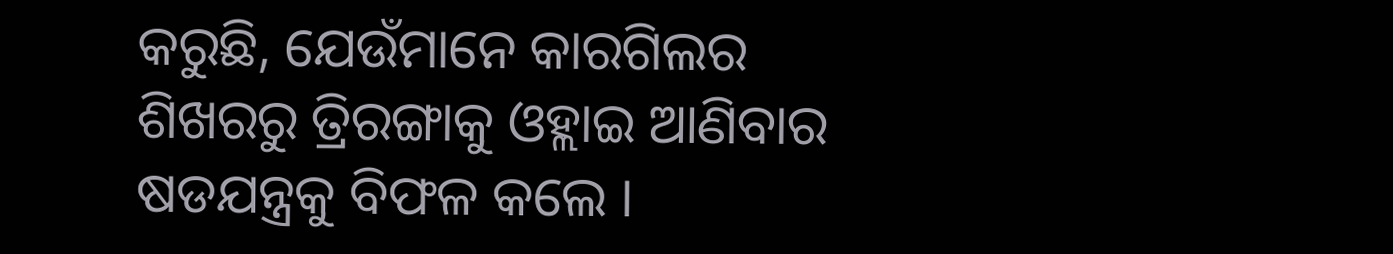କରୁଛି, ଯେଉଁମାନେ କାରଗିଲର ଶିଖରରୁ ତ୍ରିରଙ୍ଗାକୁ ଓହ୍ଲାଇ ଆଣିବାର ଷଡଯନ୍ତ୍ରକୁ ବିଫଳ କଲେ ।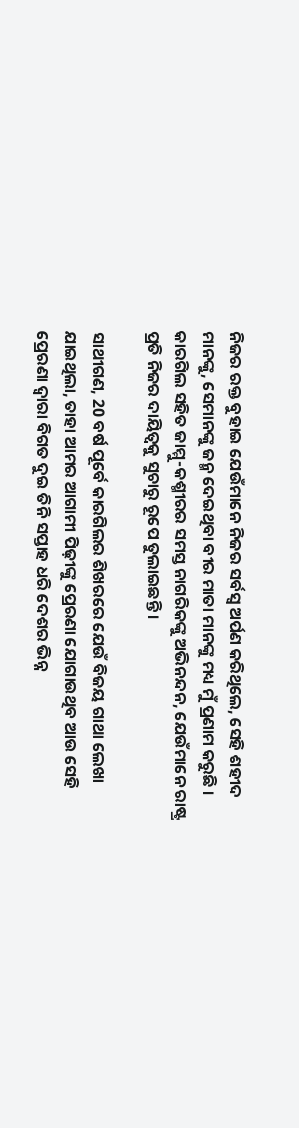ନିଜର ରକ୍ତ ବୁହାଇ ଯେଉଁମାନେ ନିଜର ସର୍ବସ୍ୱ ଅର୍ପଣ କରିଥିଲେ, ସେହି ଶହୀଦ ମାନଙ୍କୁ, ସେମାନଙ୍କୁ ଜନ୍ମ ଦେଇଥିବା ବୀର ମାତା ମାନଙ୍କୁ ମଧ୍ୟ ମୁଁ ପ୍ରଣାମ କରୁଛି । କାରଗିଲ ସହିତ ଜାମ୍ମୁ-କଶ୍ମୀରର ସମସ୍ତ ନାଗରିକଙ୍କୁ ଅଭିନନ୍ଦନ, ଯେଉଁମାନେ ରାଷ୍ଟ୍ର ପ୍ରତି ନିଜର ଦାୟିତ୍ୱକୁ ସୁଚାରୁ ରୂପେ ତୁଲାଇଛନ୍ତି ।

ସାଥୀଗଣ, 20 ବର୍ଷ ପୂର୍ବେ କାରଗିଲର ଶିଖରରେ ଯେଉଁ ବିଜୟ ଗାଥା ଲେଖା ଯାଇଥିଲା, ତାହା ଆମର ଆଗାମୀ ପିଢ଼ୀଙ୍କୁ ପ୍ରେରଣା ଯୋଗାଉଥିବ ଆଉ ସେହି ପ୍ରେରଣା ଦ୍ୱାରା ବିଗତ ଦୁଇ ତିନି ସପ୍ତାହ ଧରି ଦେଶର ଭିନ୍ନ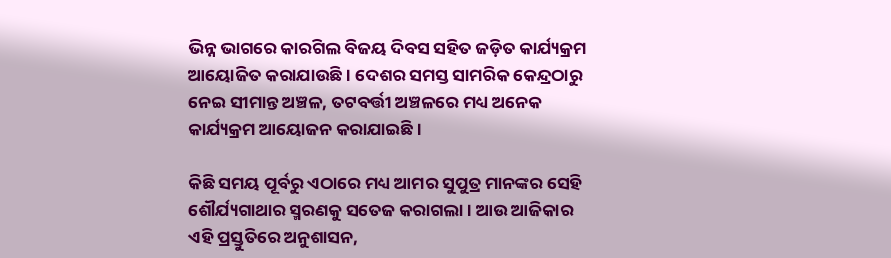ଭିନ୍ନ ଭାଗରେ କାରଗିଲ ବିଜୟ ଦିବସ ସହିତ ଜଡ଼ିତ କାର୍ଯ୍ୟକ୍ରମ ଆୟୋଜିତ କରାଯାଉଛି । ଦେଶର ସମସ୍ତ ସାମରିକ କେନ୍ଦ୍ରଠାରୁ ନେଇ ସୀମାନ୍ତ ଅଞ୍ଚଳ, ତଟବର୍ତ୍ତୀ ଅଞ୍ଚଳରେ ମଧ୍ୟ ଅନେକ କାର୍ଯ୍ୟକ୍ରମ ଆୟୋଜନ କରାଯାଇଛି ।

କିଛି ସମୟ ପୂର୍ବରୁ ଏଠାରେ ମଧ୍ୟ ଆମର ସୁପୁତ୍ର ମାନଙ୍କର ସେହି ଶୌର୍ଯ୍ୟଗାଥାର ସ୍ମରଣକୁ ସତେଜ କରାଗଲା । ଆଉ ଆଜିକାର ଏହି ପ୍ରସ୍ତୁତିରେ ଅନୁଶାସନ,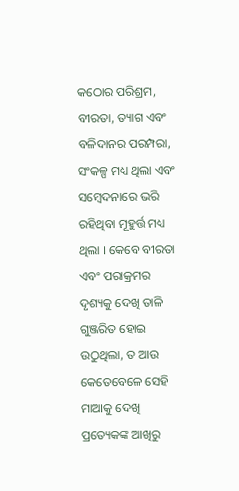କଠୋର ପରିଶ୍ରମ, ବୀରତା, ତ୍ୟାଗ ଏବଂ ବଳିଦାନର ପରମ୍ପରା, ସଂକଳ୍ପ ମଧ୍ୟ ଥିଲା ଏବଂ ସମ୍ବେଦନାରେ ଭରି ରହିଥିବା ମୂହୁର୍ତ୍ତ ମଧ୍ୟ ଥିଲା । କେବେ ବୀରତା ଏବଂ ପରାକ୍ରମର ଦୃଶ୍ୟକୁ ଦେଖି ତାଳି ଗୁଞ୍ଜରିତ ହୋଇ ଉଠୁଥିଲା, ତ ଆଉ କେତେବେଳେ ସେହି ମାଆକୁ ଦେଖି ପ୍ରତ୍ୟେକଙ୍କ ଆଖିରୁ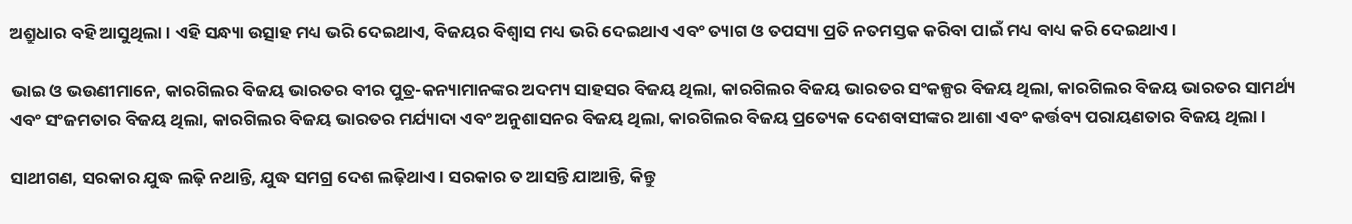ଅଶ୍ରୁଧାର ବହି ଆସୁଥିଲା । ଏହି ସନ୍ଧ୍ୟା ଉତ୍ସାହ ମଧ୍ୟ ଭରି ଦେଇଥାଏ, ବିଜୟର ବିଶ୍ୱାସ ମଧ୍ୟ ଭରି ଦେଇଥାଏ ଏବଂ ତ୍ୟାଗ ଓ ତପସ୍ୟା ପ୍ରତି ନତମସ୍ତକ କରିବା ପାଇଁ ମଧ୍ୟ ବାଧ୍ୟ କରି ଦେଇଥାଏ ।

ଭାଇ ଓ ଭଉଣୀମାନେ, କାରଗିଲର ବିଜୟ ଭାରତର ବୀର ପୁତ୍ର-କନ୍ୟାମାନଙ୍କର ଅଦମ୍ୟ ସାହସର ବିଜୟ ଥିଲା, କାରଗିଲର ବିଜୟ ଭାରତର ସଂକଳ୍ପର ବିଜୟ ଥିଲା, କାରଗିଲର ବିଜୟ ଭାରତର ସାମର୍ଥ୍ୟ ଏବଂ ସଂଜମତାର ବିଜୟ ଥିଲା, କାରଗିଲର ବିଜୟ ଭାରତର ମର୍ଯ୍ୟାଦା ଏବଂ ଅନୁଶାସନର ବିଜୟ ଥିଲା, କାରଗିଲର ବିଜୟ ପ୍ରତ୍ୟେକ ଦେଶବାସୀଙ୍କର ଆଶା ଏବଂ କର୍ତ୍ତବ୍ୟ ପରାୟଣତାର ବିଜୟ ଥିଲା ।

ସାଥୀଗଣ, ସରକାର ଯୁଦ୍ଧ ଲଢ଼ି ନଥାନ୍ତି, ଯୁଦ୍ଧ ସମଗ୍ର ଦେଶ ଲଢ଼ିଥାଏ । ସରକାର ତ ଆସନ୍ତି ଯାଆନ୍ତି, କିନ୍ତୁ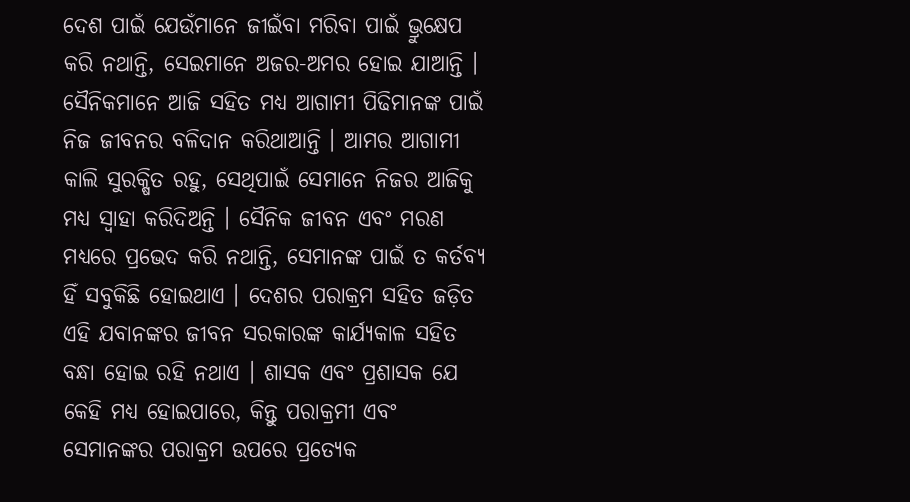ଦେଶ ପାଇଁ ଯେଉଁମାନେ ଜୀଇଁବା ମରିବା ପାଇଁ ଭ୍ରୁକ୍ଷେପ କରି ନଥାନ୍ତି, ସେଇମାନେ ଅଜର-ଅମର ହୋଇ ଯାଆନ୍ତି । ସୈନିକମାନେ ଆଜି ସହିତ ମଧ୍ୟ ଆଗାମୀ ପିଢିମାନଙ୍କ ପାଇଁ ନିଜ ଜୀବନର ବଳିଦାନ କରିଥାଆନ୍ତି । ଆମର ଆଗାମୀ କାଲି ସୁରକ୍ଷିତ ରହୁ, ସେଥିପାଇଁ ସେମାନେ ନିଜର ଆଜିକୁ ମଧ୍ୟ ସ୍ୱାହା କରିଦିଅନ୍ତି । ସୈନିକ ଜୀବନ ଏବଂ ମରଣ ମଧ୍ୟରେ ପ୍ରଭେଦ କରି ନଥାନ୍ତି, ସେମାନଙ୍କ ପାଇଁ ତ କର୍ତବ୍ୟ ହିଁ ସବୁକିଛି ହୋଇଥାଏ । ଦେଶର ପରାକ୍ରମ ସହିତ ଜଡ଼ିତ ଏହି ଯବାନଙ୍କର ଜୀବନ ସରକାରଙ୍କ କାର୍ଯ୍ୟକାଳ ସହିତ ବନ୍ଧା ହୋଇ ରହି ନଥାଏ । ଶାସକ ଏବଂ ପ୍ରଶାସକ ଯେ କେହି ମଧ୍ୟ ହୋଇପାରେ, କିନ୍ତୁ ପରାକ୍ରମୀ ଏବଂ ସେମାନଙ୍କର ପରାକ୍ରମ ଉପରେ ପ୍ରତ୍ୟେକ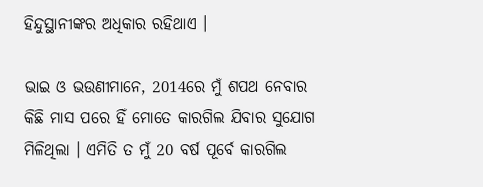ହିନ୍ଦୁସ୍ଥାନୀଙ୍କର ଅଧିକାର ରହିଥାଏ ।

ଭାଇ ଓ ଭଉଣୀମାନେ, 2014ରେ ମୁଁ ଶପଥ ନେବାର କିଛି ମାସ ପରେ ହିଁ ମୋତେ କାରଗିଲ ଯିବାର ସୁଯୋଗ ମିଳିଥିଲା । ଏମିତି ତ ମୁଁ 20 ବର୍ଷ ପୂର୍ବେ କାରଗିଲ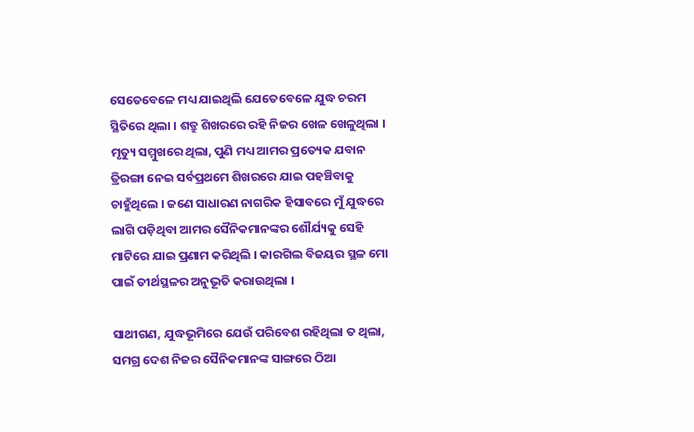ସେତେବେଳେ ମଧ୍ୟ ଯାଇଥିଲି ଯେତେବେଳେ ଯୁଦ୍ଧ ଚରମ ସ୍ଥିତିରେ ଥିଲା । ଶତ୍ରୁ ଶିଖରରେ ରହି ନିଜର ଖେଳ ଖେଳୁଥିଲା । ମୃତ୍ୟୁ ସମ୍ମୁଖରେ ଥିଲା, ପୁଣି ମଧ୍ୟ ଆମର ପ୍ରତ୍ୟେକ ଯବାନ ତ୍ରିରଙ୍ଗା ନେଇ ସର୍ବପ୍ରଥମେ ଶିଖରରେ ଯାଇ ପହଞ୍ଚିବାକୁ ଚାହୁଁଥିଲେ । ଜଣେ ସାଧାରଣ ନାଗରିକ ହିସାବରେ ମୁଁ ଯୁଦ୍ଧରେ ଲାଗି ପଡ଼ିଥିବା ଆମର ସୈନିକମାନଙ୍କର ଶୌର୍ଯ୍ୟକୁ ସେହି ମାଟିରେ ଯାଇ ପ୍ରଣାମ କରିଥିଲି । କାରଗିଲ ବିଜୟର ସ୍ଥଳ ମୋ ପାଇଁ ତୀର୍ଥସ୍ଥଳର ଅନୁଭୂତି କରାଉଥିଲା ।

ସାଥୀଗଣ, ଯୁଦ୍ଧଭୂମିରେ ଯେଉଁ ପରିବେଶ ରହିଥିଲା ତ ଥିଲା, ସମଗ୍ର ଦେଶ ନିଜର ସୈନିକମାନଙ୍କ ସାଙ୍ଗରେ ଠିଆ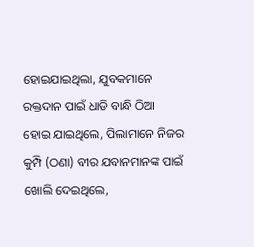ହୋଇଯାଇଥିଲା, ଯୁବକମାନେ ରକ୍ତଦାନ ପାଇଁ ଧାଡି ବାନ୍ଧି ଠିଆ ହୋଇ ଯାଇଥିଲେ, ପିଲାମାନେ ନିଜର କୁମ୍ପି (ଠଣା) ବୀର ଯବାନମାନଙ୍କ ପାଇଁ ଖୋଲି ଦେଇଥିଲେ,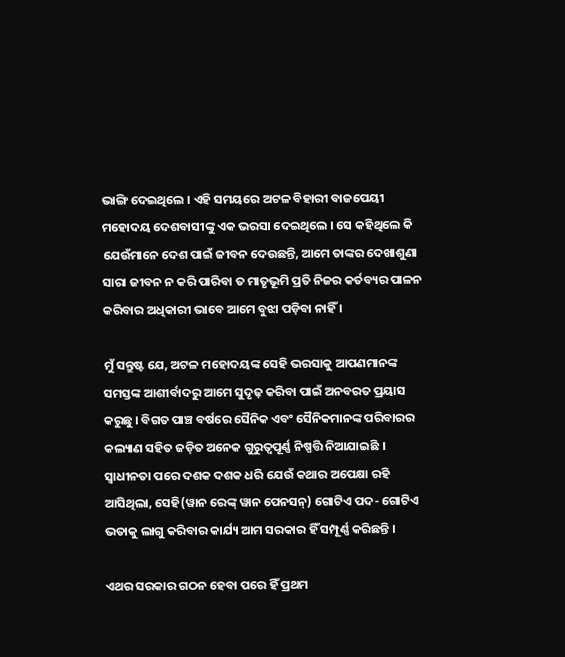ଭାଙ୍ଗି ଦେଇଥିଲେ । ଏହି ସମୟରେ ଅଟଳ ବିହାରୀ ବାଜପେୟୀ ମହୋଦୟ ଦେଶବାସୀଙ୍କୁ ଏକ ଭରସା ଦେଇଥିଲେ । ସେ କହିଥିଲେ କି ଯେଉଁମାନେ ଦେଶ ପାଇଁ ଜୀବନ ଦେଉଛନ୍ତି, ଆମେ ତାଙ୍କର ଦେଖାଶୁଣା ସାରା ଜୀବନ ନ କରି ପାରିବା ତ ମାତୃଭୂମି ପ୍ରତି ନିଜର କର୍ତବ୍ୟର ପାଳନ କରିବାର ଅଧିକାରୀ ଭାବେ ଆମେ ବୁଝା ପଡ଼ିବା ନାହିଁ ।

ମୁଁ ସନ୍ତୁଷ୍ଟ ଯେ, ଅଟଳ ମହୋଦୟଙ୍କ ସେହି ଭରସାକୁ ଆପଣମାନଙ୍କ ସମସ୍ତଙ୍କ ଆଶୀର୍ବାଦରୁ ଆମେ ସୁଦୃଢ଼ କରିବା ପାଇଁ ଅନବରତ ପ୍ରୟାସ କରୁଛୁ । ବିଗତ ପାଞ୍ଚ ବର୍ଷରେ ସୈନିକ ଏବଂ ସୈନିକମାନଙ୍କ ପରିବାରର କଲ୍ୟାଣ ସହିତ ଜଡ଼ିତ ଅନେକ ଗୁରୁତ୍ୱପୂର୍ଣ୍ଣ ନିଷ୍ପତ୍ତି ନିଆଯାଇଛି । ସ୍ୱାଧୀନତା ପରେ ଦଶକ ଦଶକ ଧରି ଯେଉଁ କଥାର ଅପେକ୍ଷା ରହି ଆସିଥିଲା, ସେହି(ୱାନ ରେଙ୍କ୍ ୱାନ ପେନସନ୍) ଗୋଟିଏ ପଦ- ଗୋଟିଏ ଭତାକୁ ଲାଗୁ କରିବାର କାର୍ଯ୍ୟ ଆମ ସରକାର ହିଁ ସମ୍ପୂର୍ଣ୍ଣ କରିଛନ୍ତି ।

ଏଥର ସରକାର ଗଠନ ହେବା ପରେ ହିଁ ପ୍ରଥମ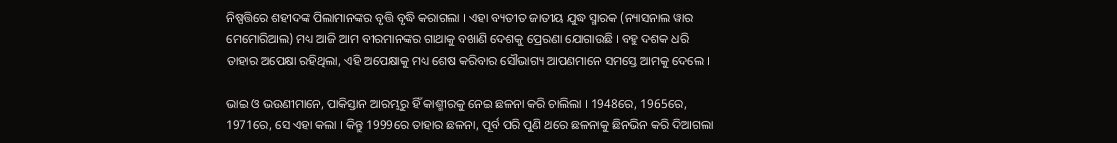ନିଷ୍ପତ୍ତିରେ ଶହୀଦଙ୍କ ପିଲାମାନଙ୍କର ବୃତ୍ତି ବୃଦ୍ଧି କରାଗଲା । ଏହା ବ୍ୟତୀତ ଜାତୀୟ ଯୁଦ୍ଧ ସ୍ମାରକ (ନ୍ୟାସନାଲ ୱାର ମେମୋରିଆଲ) ମଧ୍ୟ ଆଜି ଆମ ବୀରମାନଙ୍କର ଗାଥାକୁ ବଖାଣି ଦେଶକୁ ପ୍ରେରଣା ଯୋଗାଉଛି । ବହୁ ଦଶକ ଧରି ତାହାର ଅପେକ୍ଷା ରହିଥିଲା, ଏହି ଅପେକ୍ଷାକୁ ମଧ୍ୟ ଶେଷ କରିବାର ସୌଭାଗ୍ୟ ଆପଣମାନେ ସମସ୍ତେ ଆମକୁ ଦେଲେ ।

ଭାଇ ଓ ଭଉଣୀମାନେ, ପାକିସ୍ତାନ ଆରମ୍ଭରୁ ହିଁ କାଶ୍ମୀରକୁ ନେଇ ଛଳନା କରି ଚାଲିଲା । 1948ରେ, 1965ରେ, 1971ରେ, ସେ ଏହା କଲା । କିନ୍ତୁ 1999ରେ ତାହାର ଛଳନା, ପୂର୍ବ ପରି ପୁଣି ଥରେ ଛଳନାକୁ ଛିନଭିନ କରି ଦିଆଗଲା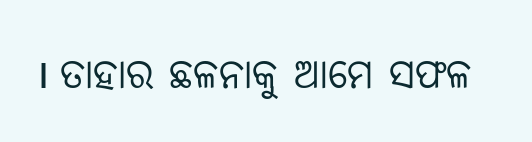। ତାହାର ଛଳନାକୁ ଆମେ ସଫଳ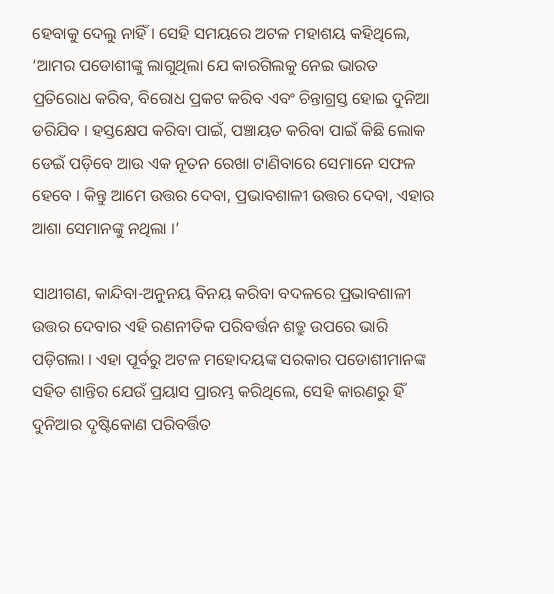ହେବାକୁ ଦେଲୁ ନାହିଁ । ସେହି ସମୟରେ ଅଟଳ ମହାଶୟ କହିଥିଲେ, ‘ଆମର ପଡୋଶୀଙ୍କୁ ଲାଗୁଥିଲା ଯେ କାରଗିଲକୁ ନେଇ ଭାରତ ପ୍ରତିରୋଧ କରିବ, ବିରୋଧ ପ୍ରକଟ କରିବ ଏବଂ ଚିନ୍ତାଗ୍ରସ୍ତ ହୋଇ ଦୁନିଆ ଡରିଯିବ । ହସ୍ତକ୍ଷେପ କରିବା ପାଇଁ, ପଞ୍ଚାୟତ କରିବା ପାଇଁ କିଛି ଲୋକ ଡେଇଁ ପଡ଼ିବେ ଆଉ ଏକ ନୂତନ ରେଖା ଟାଣିବାରେ ସେମାନେ ସଫଳ ହେବେ । କିନ୍ତୁ ଆମେ ଉତ୍ତର ଦେବା, ପ୍ରଭାବଶାଳୀ ଉତ୍ତର ଦେବା, ଏହାର ଆଶା ସେମାନଙ୍କୁ ନଥିଲା ।’

ସାଥୀଗଣ, କାନ୍ଦିବା-ଅନୁନୟ ବିନୟ କରିବା ବଦଳରେ ପ୍ରଭାବଶାଳୀ ଉତ୍ତର ଦେବାର ଏହି ରଣନୀତିକ ପରିବର୍ତ୍ତନ ଶତ୍ରୁ ଉପରେ ଭାରି ପଡ଼ିଗଲା । ଏହା ପୂର୍ବରୁ ଅଟଳ ମହୋଦୟଙ୍କ ସରକାର ପଡୋଶୀମାନଙ୍କ ସହିତ ଶାନ୍ତିର ଯେଉଁ ପ୍ରୟାସ ପ୍ରାରମ୍ଭ କରିଥିଲେ, ସେହି କାରଣରୁ ହିଁ ଦୁନିଆର ଦୃଷ୍ଟିକୋଣ ପରିବର୍ତ୍ତିତ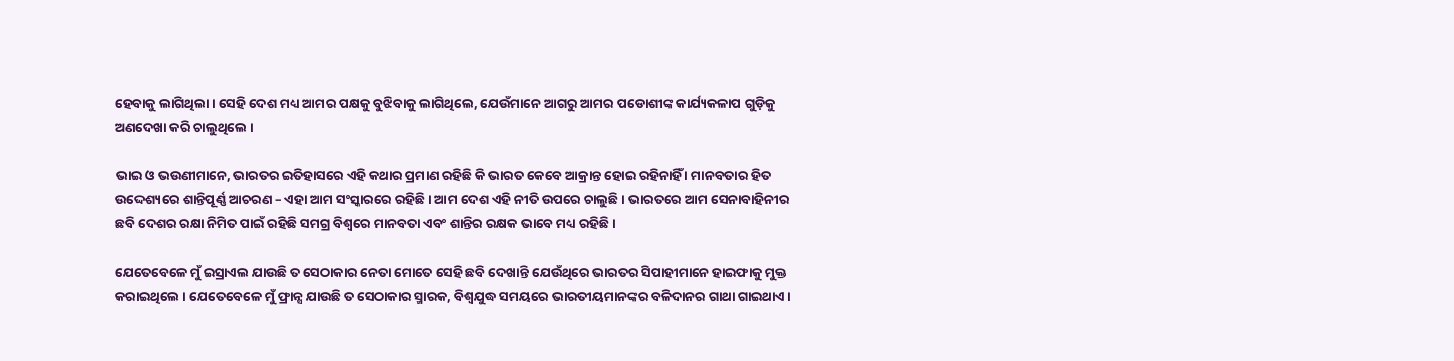ହେବାକୁ ଲାଗିଥିଲା । ସେହି ଦେଶ ମଧ୍ୟ ଆମର ପକ୍ଷକୁ ବୁଝିବାକୁ ଲାଗିଥିଲେ, ଯେଉଁମାନେ ଆଗରୁ ଆମର ପଡୋଶୀଙ୍କ କାର୍ଯ୍ୟକଳାପ ଗୁଡ଼ିକୁ ଅଣଦେଖା କରି ଚାଲୁଥିଲେ ।

ଭାଇ ଓ ଭଉଣୀମାନେ, ଭାରତର ଇତିହାସରେ ଏହି କଥାର ପ୍ରମାଣ ରହିଛି କି ଭାରତ କେବେ ଆକ୍ରାନ୍ତ ହୋଇ ରହିନାହିଁ । ମାନବତାର ହିତ ଉଦ୍ଦେଶ୍ୟରେ ଶାନ୍ତିପୂର୍ଣ୍ଣ ଆଚରଣ – ଏହା ଆମ ସଂସ୍କାରରେ ରହିଛି । ଆମ ଦେଶ ଏହି ନୀତି ଉପରେ ଚାଲୁଛି । ଭାରତରେ ଆମ ସେନାବାହିନୀର ଛବି ଦେଶର ରକ୍ଷା ନିମିତ ପାଇଁ ରହିଛି ସମଗ୍ର ବିଶ୍ୱରେ ମାନବତା ଏବଂ ଶାନ୍ତିର ରକ୍ଷକ ଭାବେ ମଧ୍ୟ ରହିଛି ।

ଯେତେବେଳେ ମୁଁ ଇସ୍ରାଏଲ ଯାଉଛି ତ ସେଠାକାର ନେତା ମୋତେ ସେହି ଛବି ଦେଖାନ୍ତି ଯେଉଁଥିରେ ଭାରତର ସିପାହୀମାନେ ହାଇଫାକୁ ମୁକ୍ତ କରାଇଥିଲେ । ଯେତେବେଳେ ମୁଁ ଫ୍ରାନ୍ସ ଯାଉଛି ତ ସେଠାକାର ସ୍ମାରକ, ବିଶ୍ୱଯୁଦ୍ଧ ସମୟରେ ଭାରତୀୟମାନଙ୍କର ବଳିଦାନର ଗାଥା ଗାଇଥାଏ ।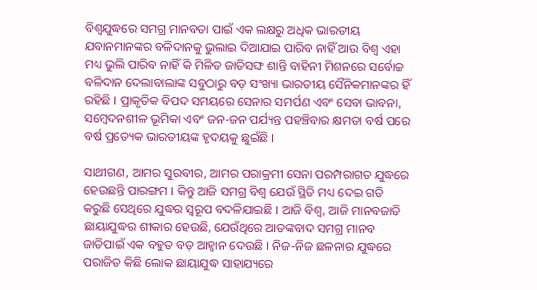ବିଶ୍ୱଯୁଦ୍ଧରେ ସମଗ୍ର ମାନବତା ପାଇଁ ଏକ ଲକ୍ଷରୁ ଅଧିକ ଭାରତୀୟ ଯବାନମାନଙ୍କର ବଳିଦାନକୁ ଭୁଲାଇ ଦିଆଯାଇ ପାରିବ ନାହିଁ ଆଉ ବିଶ୍ୱ ଏହା ମଧ୍ୟ ଭୁଲି ପାରିବ ନାହିଁ କି ମିଳିତ ଜାତିସଙ୍ଘ ଶାନ୍ତି ବାହିନୀ ମିଶନରେ ସର୍ବୋଚ୍ଚ ବଳିଦାନ ଦେଲାବାଲାଙ୍କ ସବୁଠାରୁ ବଡ଼ ସଂଖ୍ୟା ଭାରତୀୟ ସୈନିକମାନଙ୍କର ହିଁ ରହିଛି । ପ୍ରାକୃତିକ ବିପଦ ସମୟରେ ସେନାର ସମର୍ପଣ ଏବଂ ସେବା ଭାବନା, ସମ୍ବେଦନଶୀଳ ଭୂମିକା ଏବଂ ଜନ-ଜନ ପର୍ଯ୍ୟନ୍ତ ପହଞ୍ଚିବାର କ୍ଷମତା ବର୍ଷ ପରେ ବର୍ଷ ପ୍ରତ୍ୟେକ ଭାରତୀୟଙ୍କ ହୃଦୟକୁ ଛୁଇଁଛି ।

ସାଥୀଗଣ, ଆମର ସୁରବୀର, ଆମର ପରାକ୍ରମୀ ସେନା ପରମ୍ପରାଗତ ଯୁଦ୍ଧରେ ହେଉଛନ୍ତି ପାରଙ୍ଗମ । କିନ୍ତୁ ଆଜି ସମଗ୍ର ବିଶ୍ୱ ଯେଉଁ ସ୍ଥିତି ମଧ୍ୟ ଦେଇ ଗତି କରୁଛି ସେଥିରେ ଯୁଦ୍ଧର ସ୍ୱରୂପ ବଦଳିଯାଇଛି । ଆଜି ବିଶ୍ୱ, ଆଜି ମାନବଜାତି ଛାୟାଯୁଦ୍ଧର ଶୀକାର ହେଉଛି, ଯେଉଁଥିରେ ଆତଙ୍କବାଦ ସମଗ୍ର ମାନବ ଜାତିପାଇଁ ଏକ ବହୁତ ବଡ଼ ଆହ୍ୱାନ ଦେଉଛି । ନିଜ-ନିଜ ଛଳନାର ଯୁଦ୍ଧରେ ପରାଜିତ କିଛି ଲୋକ ଛାୟାଯୁଦ୍ଧ ସାହାଯ୍ୟରେ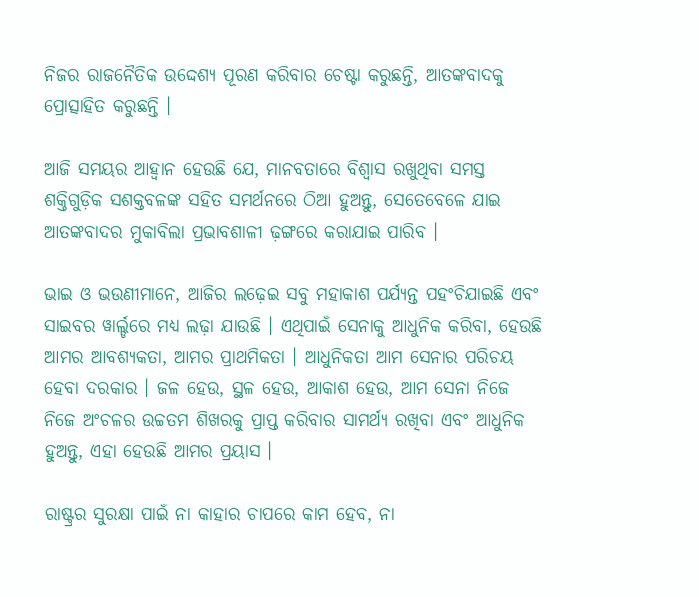ନିଜର ରାଜନୈତିକ ଉଦ୍ଦେଶ୍ୟ ପୂରଣ କରିବାର ଚେଷ୍ଟା କରୁଛନ୍ତି, ଆତଙ୍କବାଦକୁ ପ୍ରୋତ୍ସାହିତ କରୁଛନ୍ତି ।

ଆଜି ସମୟର ଆହ୍ୱାନ ହେଉଛି ଯେ, ମାନବତାରେ ବିଶ୍ୱାସ ରଖୁଥିବା ସମସ୍ତ ଶକ୍ତିଗୁଡ଼ିକ ସଶକ୍ତବଳଙ୍କ ସହିତ ସମର୍ଥନରେ ଠିଆ ହୁଅନ୍ତୁ, ସେତେବେଳେ ଯାଇ ଆତଙ୍କବାଦର ମୁକାବିଲା ପ୍ରଭାବଶାଳୀ ଢ଼ଙ୍ଗରେ କରାଯାଇ ପାରିବ ।

ଭାଇ ଓ ଭଉଣୀମାନେ, ଆଜିର ଲଢ଼େଇ ସବୁ ମହାକାଶ ପର୍ଯ୍ୟନ୍ତ ପହଂଚିଯାଇଛି ଏବଂ ସାଇବର ୱାର୍ଲ୍ଡରେ ମଧ୍ୟ ଲଢ଼ା ଯାଉଛି । ଏଥିପାଇଁ ସେନାକୁ ଆଧୁନିକ କରିବା, ହେଉଛି ଆମର ଆବଶ୍ୟକତା, ଆମର ପ୍ରାଥମିକତା । ଆଧୁନିକତା ଆମ ସେନାର ପରିଚୟ ହେବା ଦରକାର । ଜଳ ହେଉ, ସ୍ଥଳ ହେଉ, ଆକାଶ ହେଉ, ଆମ ସେନା ନିଜେ ନିଜେ ଅଂଚଳର ଉଚ୍ଚତମ ଶିଖରକୁ ପ୍ରାପ୍ତ କରିବାର ସାମର୍ଥ୍ୟ ରଖିବା ଏବଂ ଆଧୁନିକ ହୁଅନ୍ତୁ, ଏହା ହେଉଛି ଆମର ପ୍ରୟାସ ।

ରାଷ୍ଟ୍ରର ସୁରକ୍ଷା ପାଇଁ ନା କାହାର ଚାପରେ କାମ ହେବ, ନା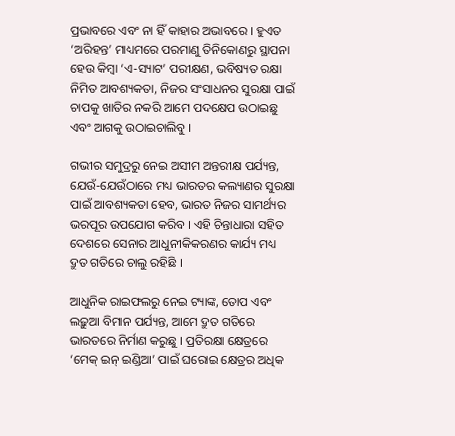ପ୍ରଭାବରେ ଏବଂ ନା ହିଁ କାହାର ଅଭାବରେ । ହୁଏତ ‘ଅରିହନ୍ତ’ ମାଧ୍ୟମରେ ପରମାଣୁ ତିନିକୋଣରୁ ସ୍ଥାପନା ହେଉ କିମ୍ବା ‘ଏ-ସ୍ୟାଟ’ ପରୀକ୍ଷଣ, ଭବିଷ୍ୟତ ରକ୍ଷା ନିମିତ ଆବଶ୍ୟକତା, ନିଜର ସଂସାଧନର ସୁରକ୍ଷା ପାଇଁ ଚାପକୁ ଖାତିର ନକରି ଆମେ ପଦକ୍ଷେପ ଉଠାଇଛୁ ଏବଂ ଆଗକୁ ଉଠାଇଚାଲିବୁ ।

ଗଭୀର ସମୁଦ୍ରରୁ ନେଇ ଅସୀମ ଅନ୍ତରୀକ୍ଷ ପର୍ଯ୍ୟନ୍ତ, ଯେଉଁ-ଯେଉଁଠାରେ ମଧ୍ୟ ଭାରତର କଲ୍ୟାଣର ସୁରକ୍ଷା ପାଇଁ ଆବଶ୍ୟକତା ହେବ, ଭାରତ ନିଜର ସାମର୍ଥ୍ୟର ଭରପୂର ଉପଯୋଗ କରିବ । ଏହି ଚିନ୍ତାଧାରା ସହିତ ଦେଶରେ ସେନାର ଆଧୁନୀକିକରଣର କାର୍ଯ୍ୟ ମଧ୍ୟ ଦ୍ରୁତ ଗତିରେ ଚାଲୁ ରହିଛି ।

ଆଧୁନିକ ରାଇଫଲରୁ ନେଇ ଟ୍ୟାଙ୍କ, ତୋପ ଏବଂ ଲଢ଼ୁଆ ବିମାନ ପର୍ଯ୍ୟନ୍ତ, ଆମେ ଦ୍ରୁତ ଗତିରେ ଭାରତରେ ନିର୍ମାଣ କରୁଛୁ । ପ୍ରତିରକ୍ଷା କ୍ଷେତ୍ରରେ ‘ମେକ୍ ଇନ୍ ଇଣ୍ଡିଆ’ ପାଇଁ ଘରୋଇ କ୍ଷେତ୍ରର ଅଧିକ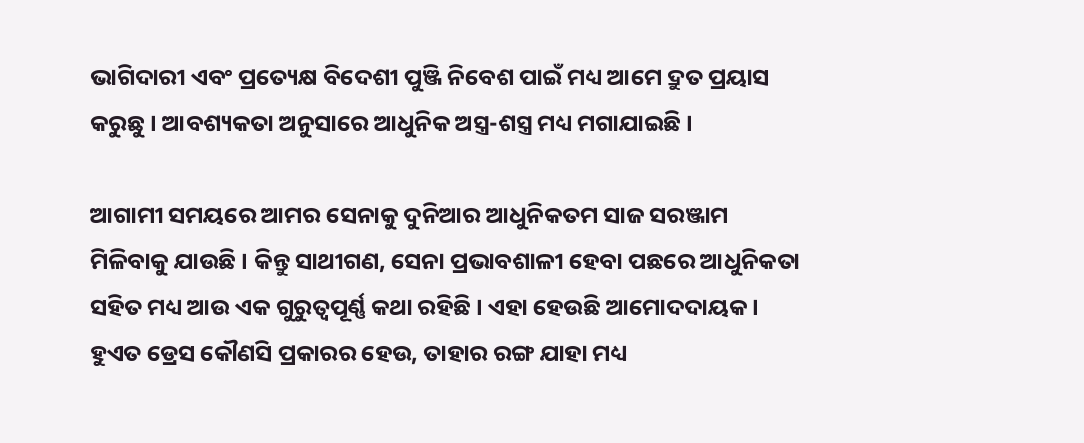ଭାଗିଦାରୀ ଏବଂ ପ୍ରତ୍ୟେକ୍ଷ ବିଦେଶୀ ପୁଞ୍ଜି ନିବେଶ ପାଇଁ ମଧ୍ୟ ଆମେ ଦ୍ରୁତ ପ୍ରୟାସ କରୁଛୁ । ଆବଶ୍ୟକତା ଅନୁସାରେ ଆଧୁନିକ ଅସ୍ତ୍ର-ଶସ୍ତ୍ର ମଧ୍ୟ ମଗାଯାଇଛି ।

ଆଗାମୀ ସମୟରେ ଆମର ସେନାକୁ ଦୁନିଆର ଆଧୁନିକତମ ସାଜ ସରଞ୍ଜାମ ମିଳିବାକୁ ଯାଉଛି । କିନ୍ତୁ ସାଥୀଗଣ, ସେନା ପ୍ରଭାବଶାଳୀ ହେବା ପଛରେ ଆଧୁନିକତା ସହିତ ମଧ୍ୟ ଆଉ ଏକ ଗୁରୁତ୍ୱପୂର୍ଣ୍ଣ କଥା ରହିଛି । ଏହା ହେଉଛି ଆମୋଦଦାୟକ । ହୁଏତ ଡ୍ରେସ କୌଣସି ପ୍ରକାରର ହେଉ, ତାହାର ରଙ୍ଗ ଯାହା ମଧ୍ୟ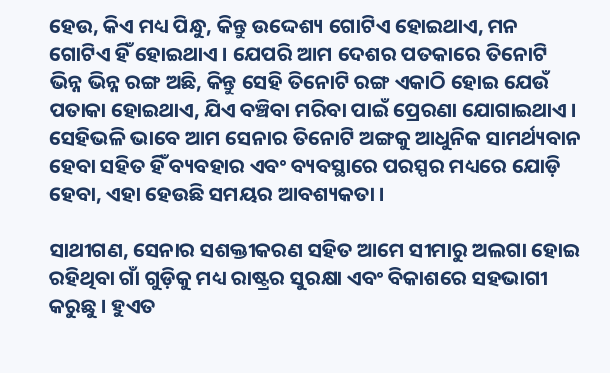ହେଉ, କିଏ ମଧ୍ୟ ପିନ୍ଧୁ, କିନ୍ତୁ ଉଦ୍ଦେଶ୍ୟ ଗୋଟିଏ ହୋଇଥାଏ, ମନ ଗୋଟିଏ ହିଁ ହୋଇଥାଏ । ଯେପରି ଆମ ଦେଶର ପତକାରେ ତିନୋଟି ଭିନ୍ନ ଭିନ୍ନ ରଙ୍ଗ ଅଛି, କିନ୍ତୁ ସେହି ତିନୋଟି ରଙ୍ଗ ଏକାଠି ହୋଇ ଯେଉଁ ପତାକା ହୋଇଥାଏ, ଯିଏ ବଞ୍ଚିବା ମରିବା ପାଇଁ ପ୍ରେରଣା ଯୋଗାଇଥାଏ । ସେହିଭଳି ଭାବେ ଆମ ସେନାର ତିନୋଟି ଅଙ୍ଗକୁ ଆଧୁନିକ ସାମର୍ଥ୍ୟବାନ ହେବା ସହିତ ହିଁ ବ୍ୟବହାର ଏବଂ ବ୍ୟବସ୍ଥାରେ ପରସ୍ପର ମଧ୍ୟରେ ଯୋଡ଼ି ହେବା, ଏହା ହେଉଛି ସମୟର ଆବଶ୍ୟକତା ।

ସାଥୀଗଣ, ସେନାର ସଶକ୍ତୀକରଣ ସହିତ ଆମେ ସୀମାରୁ ଅଲଗା ହୋଇ ରହିଥିବା ଗାଁ ଗୁଡ଼ିକୁ ମଧ୍ୟ ରାଷ୍ଟ୍ରର ସୁରକ୍ଷା ଏବଂ ବିକାଶରେ ସହଭାଗୀ କରୁଛୁ । ହୁଏତ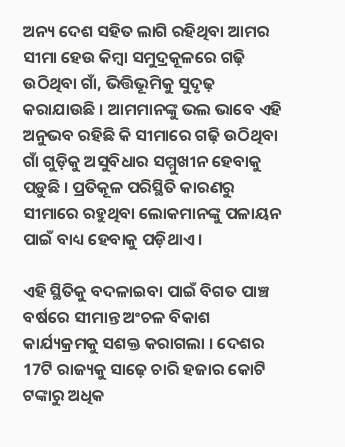ଅନ୍ୟ ଦେଶ ସହିତ ଲାଗି ରହିଥିବା ଆମର ସୀମା ହେଉ କିମ୍ବା ସମୁଦ୍ରକୂଳରେ ଗଢ଼ି ଉଠିଥିବା ଗାଁ, ଭିତ୍ତିଭୂମିକୁ ସୁଦୃଢ଼ କରାଯାଉଛି । ଆମମାନଙ୍କୁ ଭଲ ଭାବେ ଏହି ଅନୁଭବ ରହିଛି କି ସୀମାରେ ଗଢ଼ି ଉଠିଥିବା ଗାଁ ଗୁଡ଼ିକୁ ଅସୁବିଧାର ସମ୍ମୁଖୀନ ହେବାକୁ ପଡ଼ୁଛି । ପ୍ରତିକୂଳ ପରିସ୍ଥିତି କାରଣରୁ ସୀମାରେ ରହୁଥିବା ଲୋକମାନଙ୍କୁ ପଳାୟନ ପାଇଁ ବାଧ୍ୟ ହେବାକୁ ପଡ଼ିଥାଏ ।

ଏହି ସ୍ଥିତିକୁ ବଦଳାଇବା ପାଇଁ ବିଗତ ପାଞ୍ଚ ବର୍ଷରେ ସୀମାନ୍ତ ଅଂଚଳ ବିକାଶ କାର୍ଯ୍ୟକ୍ରମକୁ ସଶକ୍ତ କରାଗଲା । ଦେଶର 17ଟି ରାଜ୍ୟକୁ ସାଢ଼େ ଚାରି ହଜାର କୋଟି ଟଙ୍କାରୁ ଅଧିକ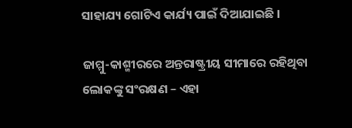ସାହାଯ୍ୟ ଗୋଟିଏ କାର୍ଯ୍ୟ ପାଇଁ ଦିଆଯାଇଛି ।

ଜାମ୍ମୁ-କାଶ୍ମୀରରେ ଅନ୍ତରାଷ୍ଟ୍ରୀୟ ସୀମାରେ ରହିଥିବା ଲୋକଙ୍କୁ ସଂରକ୍ଷଣ – ଏହା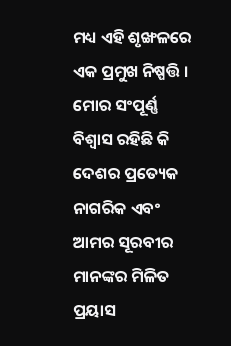ମଧ୍ୟ ଏହି ଶୃଙ୍ଖଳରେ ଏକ ପ୍ରମୁଖ ନିଷ୍ପତ୍ତି । ମୋର ସଂପୂର୍ଣ୍ଣ ବିଶ୍ୱାସ ରହିଛି କି ଦେଶର ପ୍ରତ୍ୟେକ ନାଗରିକ ଏବଂ ଆମର ସୂରବୀର ମାନଙ୍କର ମିଳିତ ପ୍ରୟାସ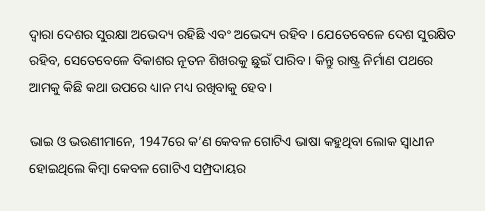ଦ୍ୱାରା ଦେଶର ସୁରକ୍ଷା ଅଭେଦ୍ୟ ରହିଛି ଏବଂ ଅଭେଦ୍ୟ ରହିବ । ଯେତେବେଳେ ଦେଶ ସୁରକ୍ଷିତ ରହିବ, ସେତେବେଳେ ବିକାଶର ନୂତନ ଶିଖରକୁ ଛୁଇଁ ପାରିବ । କିନ୍ତୁ ରାଷ୍ଟ୍ର ନିର୍ମାଣ ପଥରେ ଆମକୁ କିଛି କଥା ଉପରେ ଧ୍ୟାନ ମଧ୍ୟ ରଖିବାକୁ ହେବ ।

ଭାଇ ଓ ଭଉଣୀମାନେ, 1947ରେ କ’ଣ କେବଳ ଗୋଟିଏ ଭାଷା କହୁଥିବା ଲୋକ ସ୍ୱାଧୀନ ହୋଇଥିଲେ କିମ୍ବା କେବଳ ଗୋଟିଏ ସମ୍ପ୍ରଦାୟର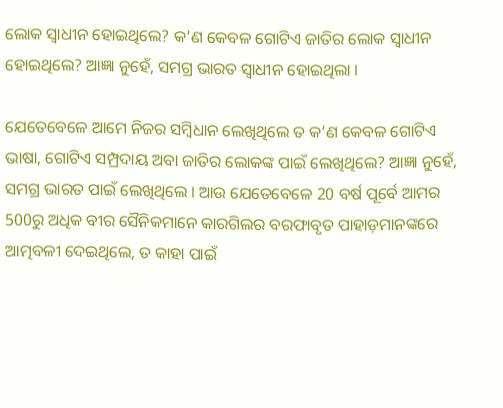ଲୋକ ସ୍ୱାଧୀନ ହୋଇଥିଲେ? କ’ଣ କେବଳ ଗୋଟିଏ ଜାତିର ଲୋକ ସ୍ୱାଧୀନ ହୋଇଥିଲେ? ଆଜ୍ଞା ନୁହେଁ, ସମଗ୍ର ଭାରତ ସ୍ୱାଧୀନ ହୋଇଥିଲା ।

ଯେତେବେଳେ ଆମେ ନିଜର ସମ୍ବିଧାନ ଲେଖିଥିଲେ ତ କ’ଣ କେବଳ ଗୋଟିଏ ଭାଷା, ଗୋଟିଏ ସମ୍ପ୍ରଦାୟ ଅବା ଜାତିର ଲୋକଙ୍କ ପାଇଁ ଲେଖିଥିଲେ? ଆଜ୍ଞା ନୁହେଁ, ସମଗ୍ର ଭାରତ ପାଇଁ ଲେଖିଥିଲେ । ଆଉ ଯେତେବେଳେ 20 ବର୍ଷ ପୂର୍ବେ ଆମର 500ରୁ ଅଧିକ ବୀର ସୈନିକମାନେ କାରଗିଲର ବରଫାବୃତ ପାହାଡ଼ମାନଙ୍କରେ ଆତ୍ମବଳୀ ଦେଇଥିଲେ, ତ କାହା ପାଇଁ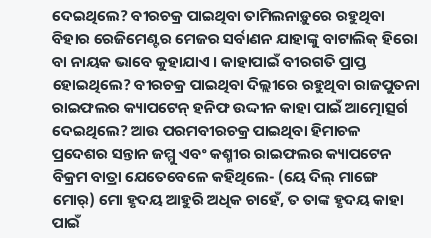ଦେଇଥିଲେ? ବୀରଚକ୍ର ପାଇଥିବା ତାମିଲନାଡ଼ୁରେ ରହୁଥିବା ବିହାର ରେଜିମେଣ୍ଟର ମେଜର ସର୍ବାଣନ ଯାହାଙ୍କୁ ବାଟାଲିକ୍ ହିରୋ ବା ନାୟକ ଭାବେ କୁହାଯାଏ । କାହାପାଇଁ ବୀରଗତି ପ୍ରାପ୍ତ ହୋଇଥିଲେ? ବୀରଚକ୍ର ପାଇଥିବା ଦିଲ୍ଲୀରେ ରହୁଥିବା ରାଜପୁତନା ରାଇଫଲର କ୍ୟାପଟେନ୍ ହନିଫ ଉଦ୍ଦୀନ କାହା ପାଇଁ ଆତ୍ମୋତ୍ସର୍ଗ ଦେଇଥିଲେ? ଆଉ ପରମବୀରଚକ୍ର ପାଇଥିବା ହିମାଚଳ ପ୍ରଦେଶର ସନ୍ତାନ ଜମ୍ମୁ ଏବଂ କଶ୍ମୀର ରାଇଫଲର କ୍ୟାପଟେନ ବିକ୍ରମ ବାତ୍ରା ଯେତେବେଳେ କହିଥିଲେ- (ୟେ ଦିଲ୍ ମାଙ୍ଗେ ମୋର୍) ମୋ ହୃଦୟ ଆହୁରି ଅଧିକ ଚାହେଁ, ତ ତାଙ୍କ ହୃଦୟ କାହା ପାଇଁ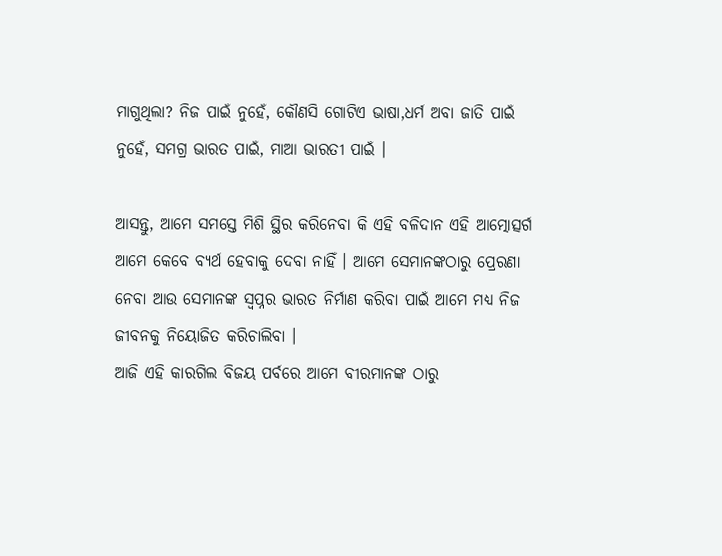ମାଗୁଥିଲା? ନିଜ ପାଇଁ ନୁହେଁ, କୌଣସି ଗୋଟିଏ ଭାଷା,ଧର୍ମ ଅବା ଜାତି ପାଇଁ ନୁହେଁ, ସମଗ୍ର ଭାରତ ପାଇଁ, ମାଆ ଭାରତୀ ପାଇଁ ।

ଆସନ୍ତୁ, ଆମେ ସମସ୍ତେ ମିଶି ସ୍ଥିର କରିନେବା କି ଏହି ବଳିଦାନ ଏହି ଆତ୍ମୋତ୍ସର୍ଗ ଆମେ କେବେ ବ୍ୟର୍ଥ ହେବାକୁ ଦେବା ନାହିଁ । ଆମେ ସେମାନଙ୍କଠାରୁ ପ୍ରେରଣା ନେବା ଆଉ ସେମାନଙ୍କ ସ୍ୱପ୍ନର ଭାରତ ନିର୍ମାଣ କରିବା ପାଇଁ ଆମେ ମଧ୍ୟ ନିଜ ଜୀବନକୁ ନିୟୋଜିତ କରିଚାଲିବା ।
ଆଜି ଏହି କାରଗିଲ ବିଜୟ ପର୍ବରେ ଆମେ ବୀରମାନଙ୍କ ଠାରୁ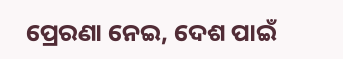ପ୍ରେରଣା ନେଇ, ଦେଶ ପାଇଁ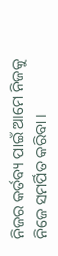ନିଜର କର୍ତବ୍ୟ ପାଇଁ ଆମେ ନିଜକୁ ନିଜେ ସମର୍ପିତ କରିବା ।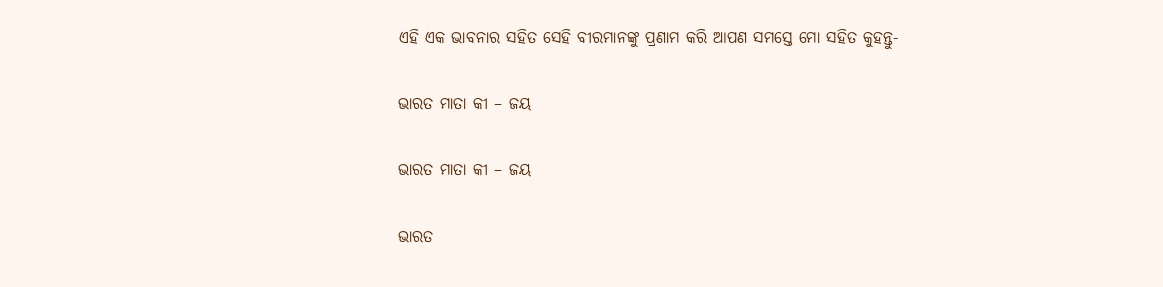ଏହି ଏକ ଭାବନାର ସହିତ ସେହି ବୀରମାନଙ୍କୁ ପ୍ରଣାମ କରି ଆପଣ ସମସ୍ତେ ମୋ ସହିତ କୁହନ୍ତୁ-

ଭାରତ ମାତା କୀ – ଜୟ

ଭାରତ ମାତା କୀ – ଜୟ

ଭାରତ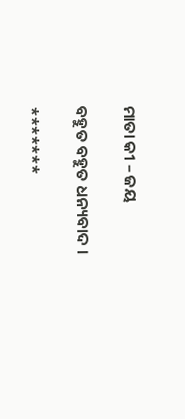ମାତା କୀ – ଜୟ

ବହୁତ ବହୁତ ଧନ୍ୟବାଦ ।

*******